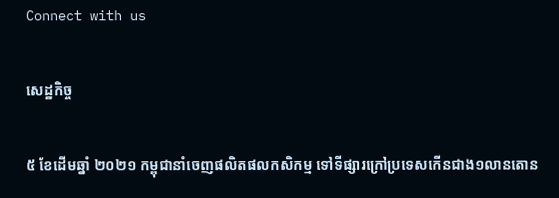Connect with us

សេដ្ឋកិច្ច

៥ ខែដើមឆ្នាំ ២០២១ កម្ពុជានាំចេញផលិតផលកសិកម្ម ទៅទីផ្សារក្រៅប្រទេសកើនជាង១លានតោន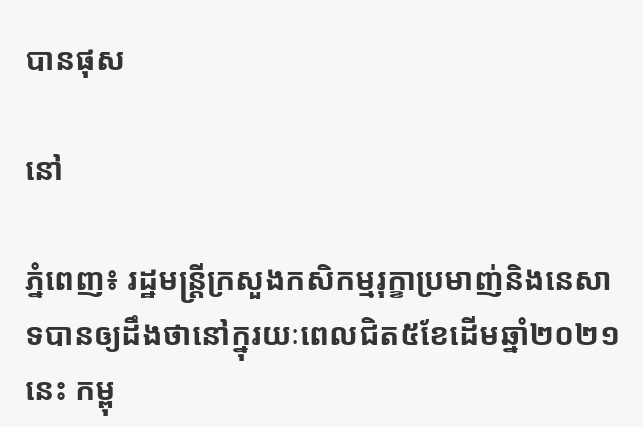បានផុស

នៅ

ភ្នំពេញ៖ រដ្ឋមន្ត្រីក្រសួងកសិកម្មរុក្ខាប្រមាញ់និងនេសាទបានឲ្យដឹងថានៅក្នុរយៈពេលជិត៥ខែដើមឆ្នាំ២០២១នេះ កម្ពុ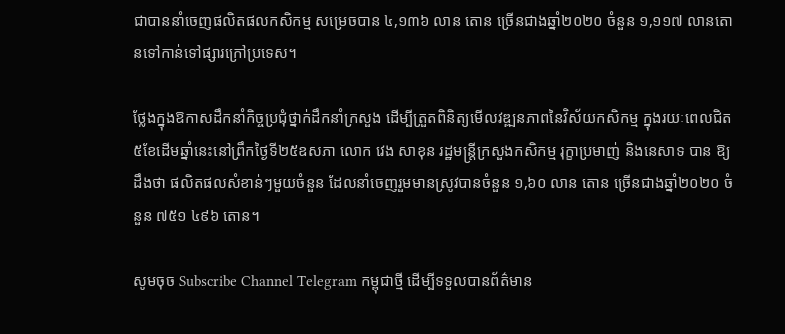ជាបាននាំចេញផលិតផលកសិកម្ម សម្រេចបាន ៤,១៣៦ លាន តោន ច្រើនជាងឆ្នាំ២០២០ ចំនួន ១,១១៧ លានតោនទៅកាន់ទៅផ្សារក្រៅប្រទេស។

ថ្លែងក្នុងឱកាសដឹកនាំកិច្ចប្រជុំថ្នាក់ដឹកនាំក្រសួង ដើម្បីត្រួតពិនិត្យមើលវឌ្ឍនភាពនៃវិស័យកសិកម្ម ក្នុងរយៈពេលជិត៥ខែដើមឆ្នាំនេះនៅព្រឹកថ្ងៃទី២៥ឧសភា លោក វេង សាខុន រដ្ឋមន្រ្តីក្រសួងកសិកម្ម រុក្ខាប្រមាញ់ និងនេសាទ បាន ឱ្យដឹងថា ផលិតផលសំខាន់ៗមួយចំនួន ដែលនាំចេញរួមមានស្រូវបានចំនួន ១,៦០ លាន តោន ច្រើនជាងឆ្នាំ២០២០ ចំនួន ៧៥១ ៤៩៦ តោន។

សូមចុច Subscribe Channel Telegram កម្ពុជាថ្មី ដើម្បីទទួលបានព័ត៌មាន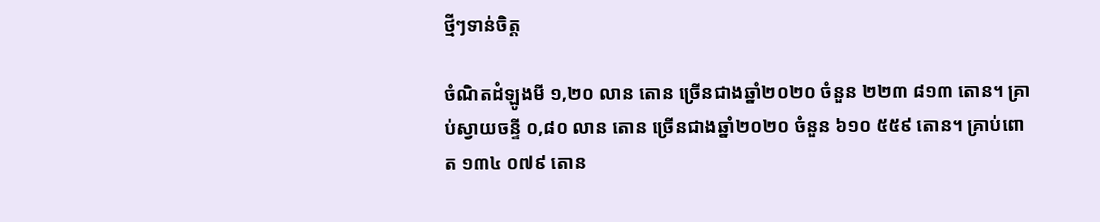ថ្មីៗទាន់ចិត្ត

ចំណិតដំឡូងមី ១,២០ លាន តោន ច្រើនជាងឆ្នាំ២០២០ ចំនួន ២២៣ ៨១៣ តោន។ គ្រាប់ស្វាយចន្ទី ០,៨០ លាន តោន ច្រើនជាងឆ្នាំ២០២០ ចំនួន ៦១០ ៥៥៩ តោន។ គ្រាប់ពោត ១៣៤ ០៧៩ តោន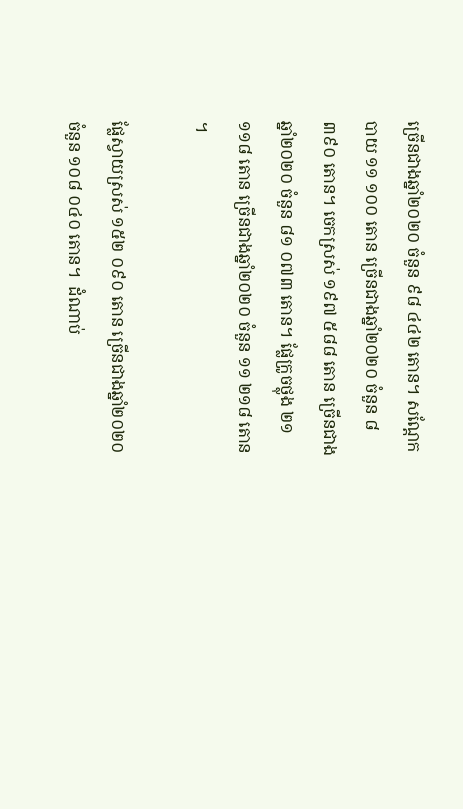ច្រើនជាងឆ្នាំ២០២០ ចំនួន ៩៨ ៤៤២ តោន។ សណ្តែកបាយ ១១ ១០០ តោន ច្រើនជាងឆ្នាំ២០២០ ចំនួន ៨ ៣៩០ តោន។ ចេកស្រស់ ១៩៧ ៥៨៨ តោន ច្រើនជាងឆ្នាំ២០២០ ចំនួន ៨១ ០៧៣ តោន។ ផ្លែក្រូចថ្លុង ២១ ១១៨ តោន ច្រើនជាងឆ្នាំ២០២០ ចំនួន ១១ ២១៨ តោន ។

ផ្លែស្វាយស្រស់ ១៥២ ០៩០ តោន ច្រើនជាងឆ្នាំ២០២០ ចំនួន ១០៨ ០៤០ តោន។  ដំណាប់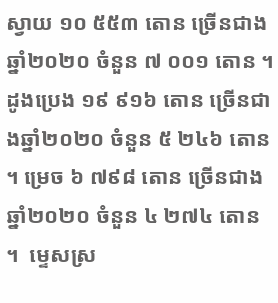ស្វាយ ១០ ៥៥៣ តោន ច្រើនជាងឆ្នាំ២០២០ ចំនួន ៧ ០០១ តោន ។ ដូងប្រេង ១៩ ៩១៦ តោន ច្រើនជាងឆ្នាំ២០២០ ចំនួន ៥ ២៤៦ តោន ។ ម្រេច ៦ ៧៩៨ តោន ច្រើនជាងឆ្នាំ២០២០ ចំនួន ៤ ២៧៤ តោន ។  ម្ទេសស្រ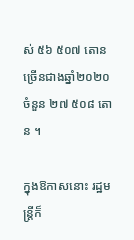ស់ ៥៦ ៥០៧ តោន ច្រើនជាងឆ្នាំ២០២០ ចំនួន ២៧ ៥០៨ តោន ។

ក្នុងឱកាសនោះ រដ្ឋមន្រ្តីក៏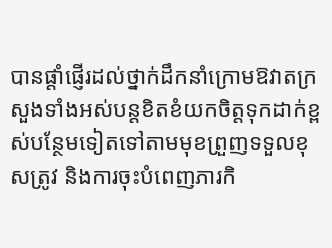បានផ្តាំផ្ញើរដល់ថ្នាក់ដឹកនាំក្រោមឱវាតក្រសួងទាំងអស់បន្តខិតខំយកចិត្តទុកដាក់ខ្ពស់បន្ថែមទៀតទៅតាមមុខព្រួញទទួលខុសត្រូវ និងការចុះបំពេញភារកិ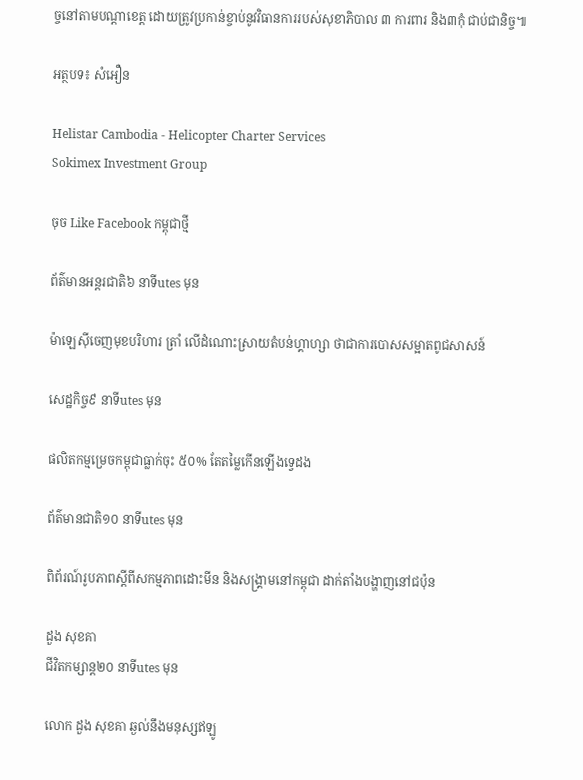ច្ចនៅតាមបណ្តាខេត្ត ដោយត្រូវប្រកាន់ខ្ចាប់នូវវិធានការរបស់សុខាភិបាល ៣ ការពារ និង៣កុំ ជាប់ជានិច្ច៕

អត្ថបទ៖ សំអឿន

Helistar Cambodia - Helicopter Charter Services
Sokimex Investment Group

ចុច Like Facebook កម្ពុជាថ្មី

ព័ត៌មានអន្ដរជាតិ៦ នាទីutes មុន

ម៉ាឡេស៊ីចេញមុខបរិហារ ត្រាំ លើដំណោះស្រាយតំបន់ហ្គាហ្សា ថាជាការបោសសម្អាតពូជសាសន៍

សេដ្ឋកិច្ច៩ នាទីutes មុន

ផលិតកម្មម្រេចកម្ពុជាធ្លាក់ចុះ ៥០% តែតម្លៃកើនឡើងទ្វេដង

ព័ត៌មានជាតិ១០ នាទីutes មុន

ពិព័រណ៍រូបភាពស្តីពីសកម្មភាពដោះមីន និងសង្គ្រាមនៅកម្ពុជា ដាក់តាំងបង្ហាញនៅជប៉ុន

ដួង សុខគា
ជីវិតកម្សាន្ដ២០ នាទីutes មុន

លោក ដួង សុខគា ឆ្ងល់នឹងមនុស្សឥឡូ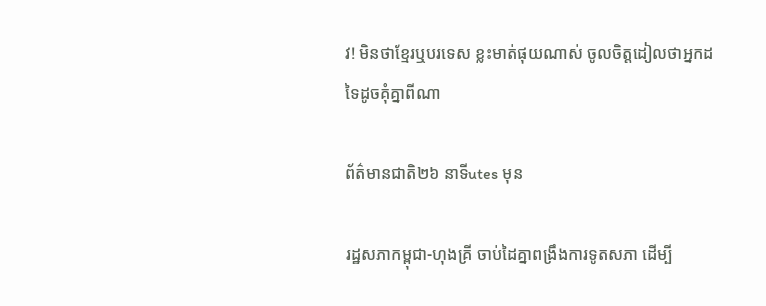វ! មិនថាខ្មែរឬបរទេស ខ្លះមាត់ផុយណាស់ ចូលចិត្តដៀលថាអ្នកដទៃដូចគុំគ្នាពីណា

ព័ត៌មានជាតិ២៦ នាទីutes មុន

រដ្ឋសភាកម្ពុជា-ហុងគ្រី ចាប់ដៃគ្នាពង្រឹងការទូតសភា ដើម្បី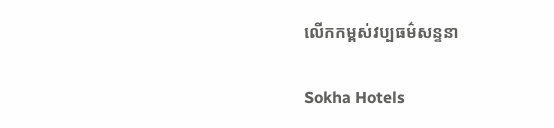លើកកម្ពស់វប្បធម៌សន្ទនា

Sokha Hotels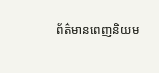ព័ត៌មានពេញនិយម